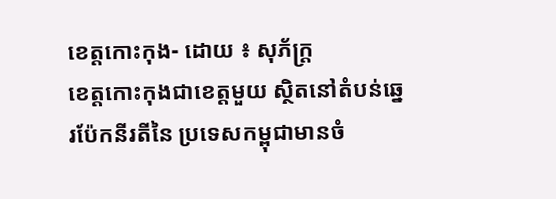ខេត្តកោះកុង- ដោយ ៖ សុភ័ក្ត្រ
ខេត្តកោះកុងជាខេត្តមួយ ស្ថិតនៅតំបន់ឆ្នេរប៉ែកនីរតីនៃ ប្រទេសកម្ពុជាមានចំ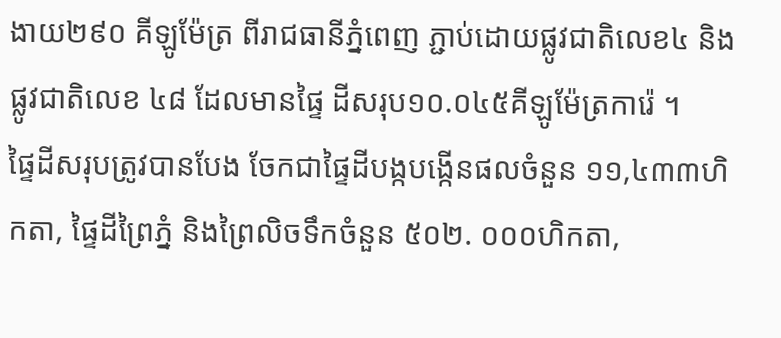ងាយ២៩០ គីឡូម៉ែត្រ ពីរាជធានីភ្នំពេញ ភ្ជាប់ដោយផ្លូវជាតិលេខ៤ និង ផ្លូវជាតិលេខ ៤៨ ដែលមានផ្ទៃ ដីសរុប១០.០៤៥គីឡូម៉ែត្រការ៉េ ។
ផ្ទៃដីសរុបត្រូវបានបែង ចែកជាផ្ទៃដីបង្កបង្កើនផលចំនួន ១១,៤៣៣ហិកតា, ផ្ទៃដីព្រៃភ្នំ និងព្រៃលិចទឹកចំនួន ៥០២. ០០០ហិកតា,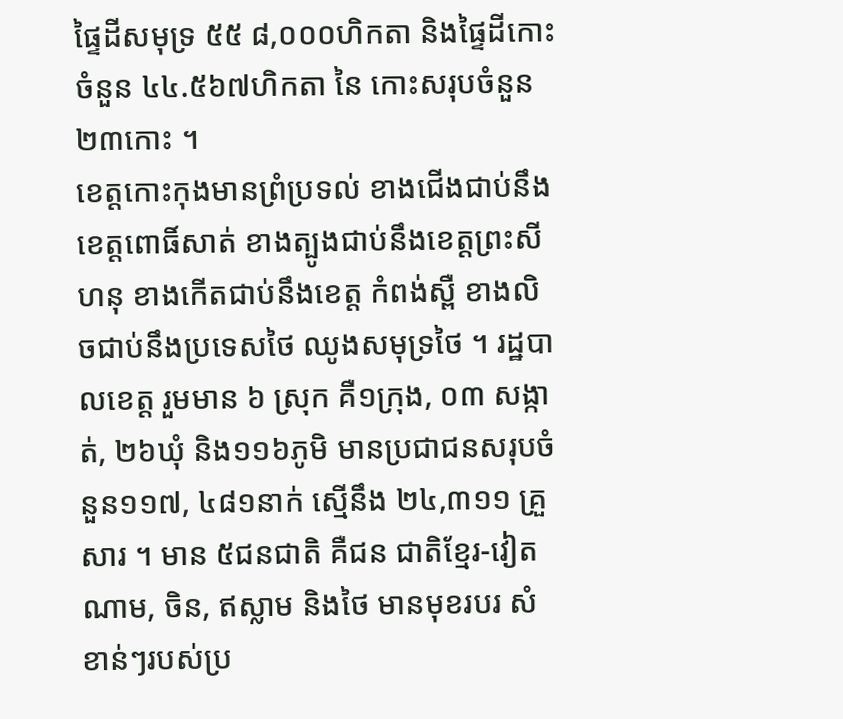ផ្ទៃដីសមុទ្រ ៥៥ ៨,០០០ហិកតា និងផ្ទៃដីកោះ ចំនួន ៤៤.៥៦៧ហិកតា នៃ កោះសរុបចំនួន ២៣កោះ ។
ខេត្តកោះកុងមានព្រំប្រទល់ ខាងជើងជាប់នឹងខេត្តពោធិ៍សាត់ ខាងត្បូងជាប់នឹងខេត្តព្រះសីហនុ ខាងកើតជាប់នឹងខេត្ត កំពង់ស្ពឺ ខាងលិចជាប់នឹងប្រទេសថៃ ឈូងសមុទ្រថៃ ។ រដ្ឋបាលខេត្ត រួមមាន ៦ ស្រុក គឺ១ក្រុង, ០៣ សង្កាត់, ២៦ឃុំ និង១១៦ភូមិ មានប្រជាជនសរុបចំនួន១១៧, ៤៨១នាក់ ស្មើនឹង ២៤,៣១១ គ្រួសារ ។ មាន ៥ជនជាតិ គឺជន ជាតិខ្មែរ-វៀតណាម, ចិន, ឥស្លាម និងថៃ មានមុខរបរ សំខាន់ៗរបស់ប្រ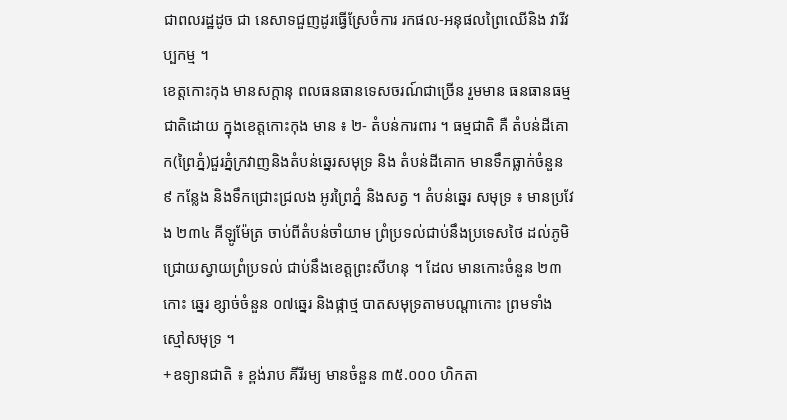ជាពលរដ្ឋដូច ជា នេសាទជួញដូរធ្វើស្រែចំការ រកផល-អនុផលព្រៃឈើនិង វារីវប្បកម្ម ។
ខេត្តកោះកុង មានសក្តានុ ពលធនធានទេសចរណ៍ជាច្រើន រួមមាន ធនធានធម្មជាតិដោយ ក្នុងខេត្តកោះកុង មាន ៖ ២- តំបន់ការពារ ។ ធម្មជាតិ គឺ តំបន់ដីគោក(ព្រៃភ្នំ)ជួរភ្នំក្រវាញនិងតំបន់ឆ្នេរសមុទ្រ និង តំបន់ដីគោក មានទឹកធ្លាក់ចំនួន ៩ កន្លែង និងទឹកជ្រោះជ្រលង អូរព្រៃភ្នំ និងសត្វ ។ តំបន់ឆ្នេរ សមុទ្រ ៖ មានប្រវែង ២៣៤ គីឡូម៉ែត្រ ចាប់ពីតំបន់ចាំយាម ព្រំប្រទល់ជាប់នឹងប្រទេសថៃ ដល់ភូមិជ្រោយស្វាយព្រំប្រទល់ ជាប់នឹងខេត្តព្រះសីហនុ ។ ដែល មានកោះចំនួន ២៣កោះ ឆ្នេរ ខ្សាច់ចំនួន ០៧ឆ្នេរ និងផ្កាថ្ម បាតសមុទ្រតាមបណ្តាកោះ ព្រមទាំងស្មៅសមុទ្រ ។
+ឧទ្យានជាតិ ៖ ខ្ពង់រាប គីរីរម្យ មានចំនួន ៣៥.០០០ ហិកតា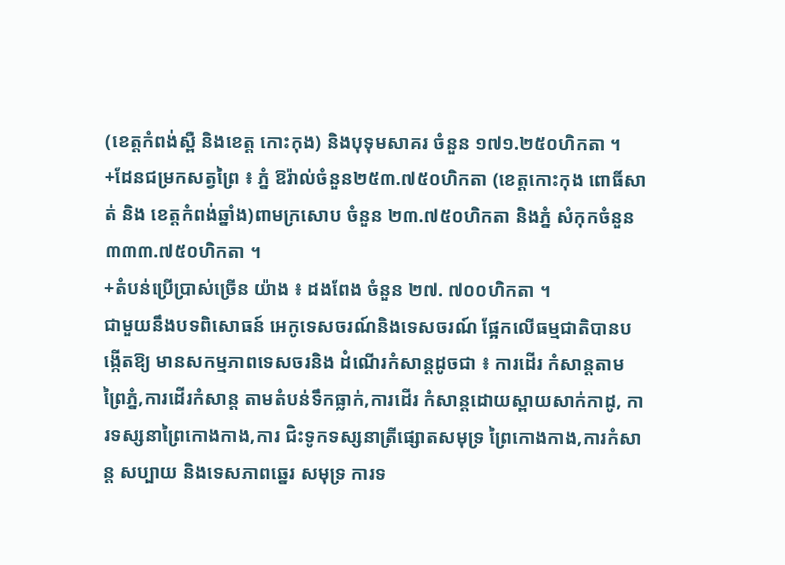(ខេត្តកំពង់ស្ពឺ និងខេត្ត កោះកុង) និងបុទុមសាគរ ចំនួន ១៧១.២៥០ហិកតា ។
+ដែនជម្រកសត្វព្រៃ ៖ ភ្នំ ឱរ៉ាល់ចំនួន២៥៣.៧៥០ហិកតា (ខេត្តកោះកុង ពោធិ៍សាត់ និង ខេត្តកំពង់ឆ្នាំង)ពាមក្រសោប ចំនួន ២៣.៧៥០ហិកតា និងភ្នំ សំកុកចំនួន៣៣៣.៧៥០ហិកតា ។
+តំបន់ប្រើប្រាស់ច្រើន យ៉ាង ៖ ដងពែង ចំនួន ២៧. ៧០០ហិកតា ។
ជាមួយនឹងបទពិសោធន៍ អេកូទេសចរណ៍និងទេសចរណ៍ ផ្អែកលើធម្មជាតិបានបង្កើតឱ្យ មានសកម្មភាពទេសចរនិង ដំណើរកំសាន្តដូចជា ៖ ការដើរ កំសាន្តតាមព្រៃភ្នំ,ការដើរកំសាន្ត តាមតំបន់ទឹកធ្លាក់,ការដើរ កំសាន្តដោយស្ពាយសាក់កាដូ, ការទស្សនាព្រៃកោងកាង,ការ ជិះទូកទស្សនាត្រីផ្សោតសមុទ្រ ព្រៃកោងកាង,ការកំសាន្ត សប្បាយ និងទេសភាពឆ្នេរ សមុទ្រ ការទ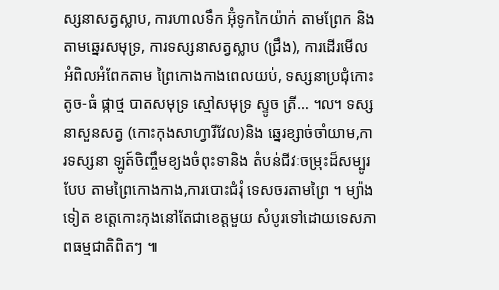ស្សនាសត្វស្លាប, ការហាលទឹក អ៊ុំទូកកៃយ៉ាក់ តាមព្រែក និងតាមឆ្នេរសមុទ្រ, ការទស្សនាសត្វស្លាប (ជ្រឹង), ការដើរមើលអំពិលអំពែកតាម ព្រៃកោងកាងពេលយប់, ទស្សនាប្រជុំកោះតូច-ធំ ផ្កាថ្ម បាតសមុទ្រ ស្មៅសមុទ្រ ស្ទូច ត្រី… ៘ ទស្សនាសួនសត្វ (កោះកុងសាហ្វារីវែល)និង ឆ្នេរខ្សាច់ចាំយាម,ការទស្សនា ឡូត៍ចិញ្ចឹមខ្យងចំពុះទានិង តំបន់ជីវៈចម្រុះដ៏សម្បូរបែប តាមព្រៃកោងកាង,ការបោះជំរុំ ទេសចរតាមព្រៃ ។ ម្យ៉ាងទៀត ខត្តេកោះកុងនៅតែជាខេត្តមួយ សំបូរទៅដោយទេសភាពធម្មជាតិពិតៗ ៕